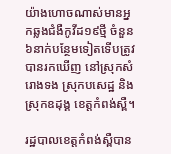យ៉ាងហោចណាស់មានអ្នកឆ្លងជំងឺកូវីដ១៩ថ្មី ចំនួន៦នាក់បន្ថែមទៀតទើបត្រូវបានរកឃើញ នៅស្រុកសំរោងទង ស្រុកបសេដ្ឋ និងស្រុកឧដុង្គ ខេត្តកំពង់ស្ពឺ។

រដ្ឋបាលខេត្តកំពង់ស្ពឺបាន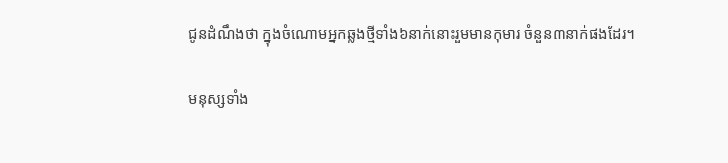ជូនដំណឹងថា ក្នុងចំណោមអ្នកឆ្លងថ្មីទាំង៦នាក់នោះរួមមានកុមារ ចំនួន៣នាក់ផងដែរ។

មនុស្សទាំង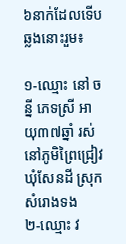៦នាក់ដែលទើបឆ្លងនោះរួម៖

១-ឈ្មោះ នៅ ចន្នី ភេទស្រី អាយុ៣៧ឆ្នាំ រស់នៅភូមិព្រៃជ្រៀវ ឃុំសែនដី ស្រុកសំរោងទង
២-ឈ្មោះ វ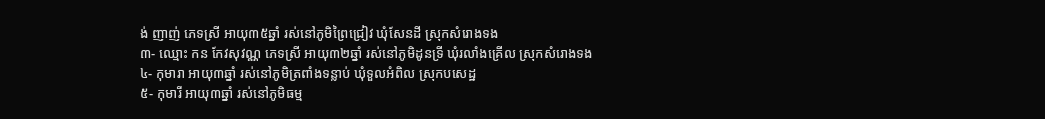ង់ ញាញ់ ភេទស្រី អាយុ៣៥ឆ្នាំ រស់នៅភូមិព្រៃជ្រៀវ ឃុំសែនដី ស្រុកសំរោងទង
៣- ឈ្មោះ កន កែវសុវណ្ណ ភេទស្រី អាយុ៣២ឆ្នាំ រស់នៅភូមិដូនទ្រី ឃុំរលាំងគ្រើល ស្រុកសំរោងទង
៤- កុមារា អាយុ៣ឆ្នាំ រស់នៅភូមិត្រពាំងទន្លាប់ ឃុំទួលអំពិល ស្រុកបសេដ្ឋ
៥- កុមារី អាយុ៣ឆ្នាំ រស់នៅភូមិធម្ម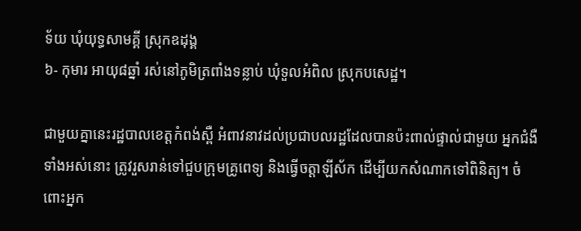ទ័យ ឃុំយុទ្ធសាមគ្គី ស្រុកឧដុង្គ
៦- កុមារ អាយុ៨ឆ្នាំ រស់នៅភូមិត្រពាំងទន្លាប់ ឃុំទួលអំពិល ស្រុកបសេដ្ឋ។

ជាមួយគ្នានេះរដ្ឋបាលខេត្តកំពង់ស្ពឺ អំពាវនាវដល់ប្រជាបលរដ្ឋដែលបានប៉ះពាល់ផ្ទាល់ជាមួយ អ្នកជំងឺទាំងអស់នោះ ត្រូវរួសរាន់ទៅជួបក្រុមគ្រូពេទ្យ និងធ្វើចត្តាឡីស័ក ដើម្បីយកសំណាកទៅពិនិត្យ។ ចំពោះអ្នក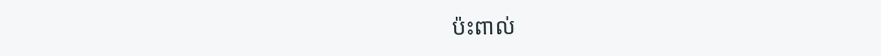ប៉ះពាល់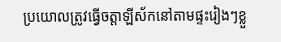ប្រយោលត្រូវធ្វើចត្តាឡីស័កនៅតាមផ្ទះរៀងៗខ្លួ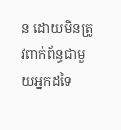ន ដោយមិនត្រូវពាក់ព័ន្ធជាមួយអ្នកដទៃ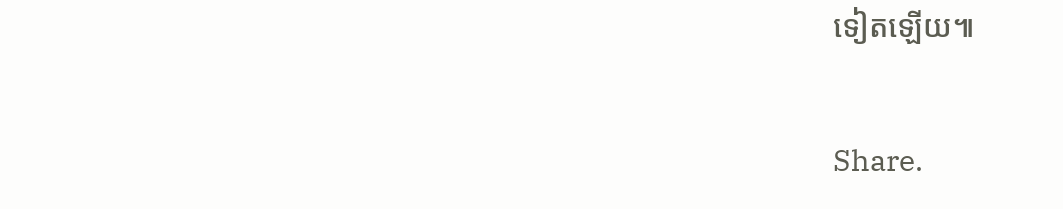ទៀតឡើយ៕

Share.